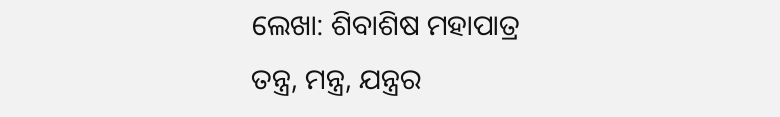ଲେଖା: ଶିବାଶିଷ ମହାପାତ୍ର
ତନ୍ତ୍ର, ମନ୍ତ୍ର, ଯନ୍ତ୍ରର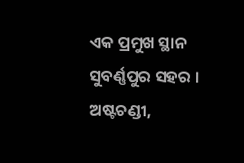ଏକ ପ୍ରମୁଖ ସ୍ଥାନ ସୁବର୍ଣ୍ଣପୁର ସହର । ଅଷ୍ଟଚଣ୍ଡୀ,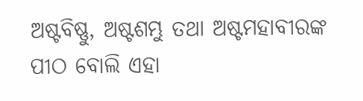ଅଷ୍ଟବିଷ୍ଣୁ, ଅଷ୍ଟଶମ୍ଭୁ ତଥା ଅଷ୍ଟମହାବୀରଙ୍କ ପୀଠ ବୋଲି ଏହା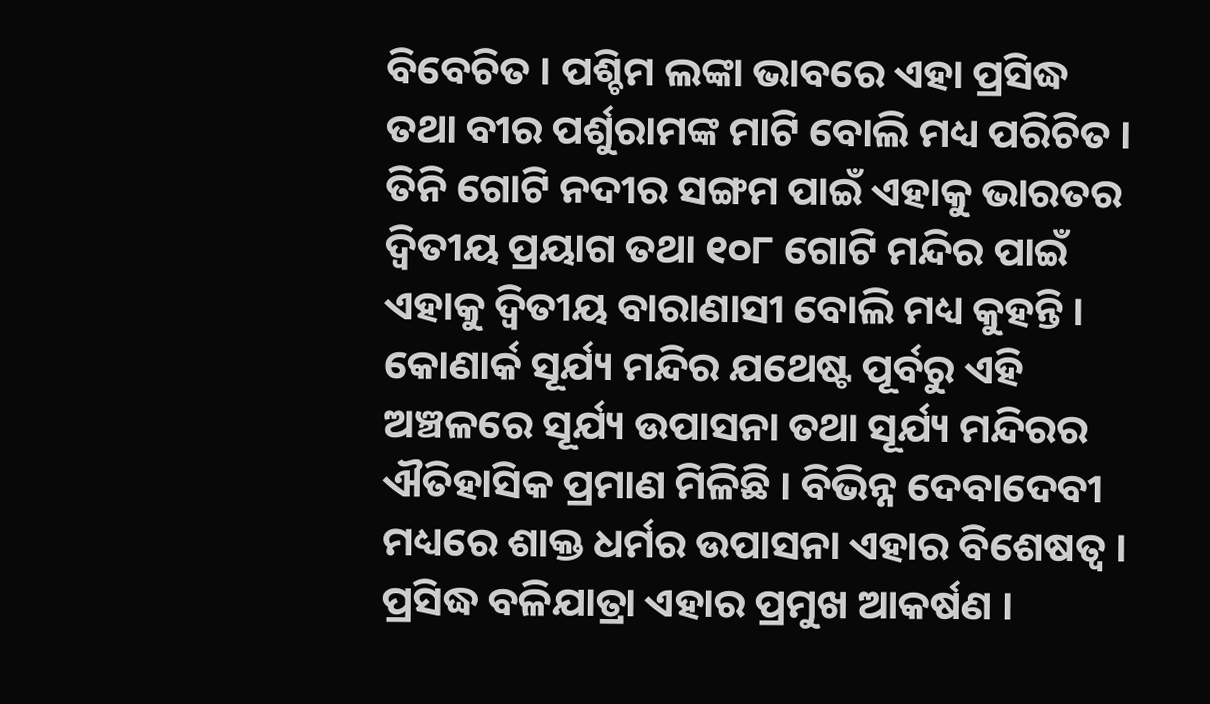ବିବେଚିତ । ପଶ୍ଚିମ ଲଙ୍କା ଭାବରେ ଏହା ପ୍ରସିଦ୍ଧ ତଥା ବୀର ପର୍ଶୁରାମଙ୍କ ମାଟି ବୋଲି ମଧ୍ୟ ପରିଚିତ । ତିନି ଗୋଟି ନଦୀର ସଙ୍ଗମ ପାଇଁ ଏହାକୁ ଭାରତର ଦ୍ବିତୀୟ ପ୍ରୟାଗ ତଥା ୧୦୮ ଗୋଟି ମନ୍ଦିର ପାଇଁ ଏହାକୁ ଦ୍ବିତୀୟ ବାରାଣାସୀ ବୋଲି ମଧ୍ୟ କୁହନ୍ତି । କୋଣାର୍କ ସୂର୍ଯ୍ୟ ମନ୍ଦିର ଯଥେଷ୍ଟ ପୂର୍ବରୁ ଏହି ଅଞ୍ଚଳରେ ସୂର୍ଯ୍ୟ ଉପାସନା ତଥା ସୂର୍ଯ୍ୟ ମନ୍ଦିରର ଐତିହାସିକ ପ୍ରମାଣ ମିଳିଛି । ବିଭିନ୍ନ ଦେବାଦେବୀ ମଧ୍ୟରେ ଶାକ୍ତ ଧର୍ମର ଉପାସନା ଏହାର ବିଶେଷତ୍ଵ । ପ୍ରସିଦ୍ଧ ବଳିଯାତ୍ରା ଏହାର ପ୍ରମୁଖ ଆକର୍ଷଣ ।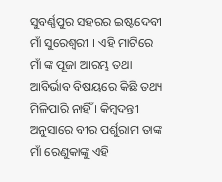ସୁବର୍ଣ୍ଣପୁର ସହରର ଇଷ୍ଟଦେବୀ ମାଁ ସୁରେଶ୍ଵରୀ । ଏହି ମାଟିରେ ମାଁ ଙ୍କ ପୂଜା ଆରମ୍ଭ ତଥା ଆବିର୍ଭାବ ବିଷୟରେ କିଛି ତଥ୍ୟ ମିଳିପାରି ନାହିଁ । କିମ୍ବଦନ୍ତୀ ଅନୁସାରେ ବୀର ପର୍ଶୁରାମ ତାଙ୍କ ମାଁ ରେଣୁକାଙ୍କୁ ଏହି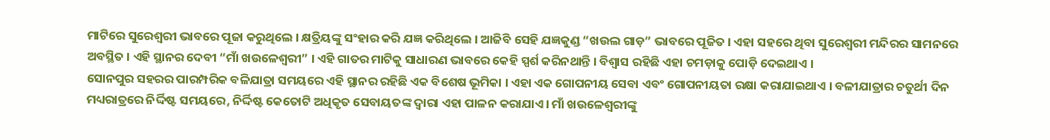ମାଟିରେ ସୁରେଶ୍ଵରୀ ଭାବରେ ପୂଜା କରୁଥିଲେ । କ୍ଷତ୍ରିୟଙ୍କୁ ସଂହାର କରି ଯଜ୍ଞ କରିଥିଲେ । ଆଜିବି ସେହି ଯଜ୍ଞକୁଣ୍ଡ “ଖଉଲ ଗାଡ଼” ଭାବରେ ପୂଜିତ । ଏହା ସହରେ ଥିବା ସୁରେଶ୍ଵରୀ ମନ୍ଦିରର ସାମନରେ ଅବସ୍ଥିତ । ଏହି ସ୍ଥାନର ଦେବୀ “ମାଁ ଖଉଳେଶ୍ବରୀ” । ଏହି ଗାତର ମାଟିକୁ ସାଧାରଣ ଭାବରେ କେହି ସ୍ପର୍ଶ କରିନଥାନ୍ତି । ବିଶ୍ବାସ ରହିଛି ଏହା ଚମଡ଼ାକୁ ପୋଡ଼ି ଦେଇଥାଏ ।
ସୋନପୁର ସହରର ପାରମ୍ପରିକ ବଳିଯାତ୍ରା ସମୟରେ ଏହି ସ୍ଥାନର ରହିଛି ଏକ ବିଶେଷ ଭୂମିକା । ଏହା ଏକ ଗୋପନୀୟ ସେବା ଏବଂ ଗୋପନୀୟତା ରକ୍ଷା କରାଯାଇଥାଏ । ବଳୀଯାତ୍ରାର ଚତୁର୍ଥୀ ଦିନ ମଧ୍ୟରାତ୍ରରେ ନିର୍ଦ୍ଦିଷ୍ଟ ସମୟରେ, ନିର୍ଦ୍ଦିଷ୍ଟ କେତୋଟି ଅଧିକୃତ ସେବାୟତଙ୍କ ଦ୍ବାରା ଏହା ପାଳନ କରାଯାଏ । ମାଁ ଖଉଳେଶ୍ବରୀଙ୍କୁ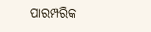ପାରମ୍ପରିକ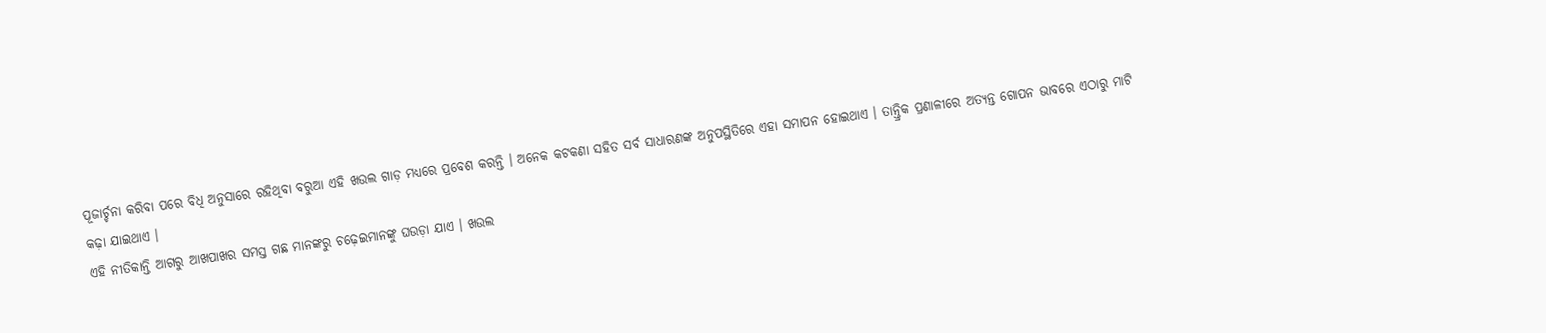ପୂଜାର୍ଚ୍ଚନା କରିବା ପରେ ବିଧି ଅନୁସାରେ ରହିଥିବା ବରୁଆ ଏହି ଖଉଲ ଗାଡ଼ ମଧ୍ୟରେ ପ୍ରବେଶ କରନ୍ତି । ଅନେକ କଟକଣା ସହିତ ସର୍ବ ସାଧାରଣଙ୍କ ଅନୁପସ୍ଥିତିରେ ଏହା ସମାପନ ହୋଇଥାଏ । ତାନ୍ତ୍ରିକ ପ୍ରଣାଳୀରେ ଅତ୍ୟନ୍ତ ଗୋପନ ଭାବରେ ଏଠାରୁ ମାଟି କଢ଼ା ଯାଇଥାଏ ।
ଏହି ନୀତିକାନ୍ତି ଆଗରୁ ଆଖପାଖର ସମସ୍ତ ଗଛ ମାନଙ୍କରୁ ଚଢ଼େଇମାନଙ୍କୁ ଘଉଡ଼ା ଯାଏ । ଖଉଲ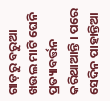ଗାଡ଼ରୁ ବରୁଆ ଖଉଲ ମାଟି ଘେନି ପ୍ରତ୍ୟାବର୍ତ୍ତନ କରିଥାଆନ୍ତି । ପରେ ସେଦିନ ପାହାନ୍ତିଆ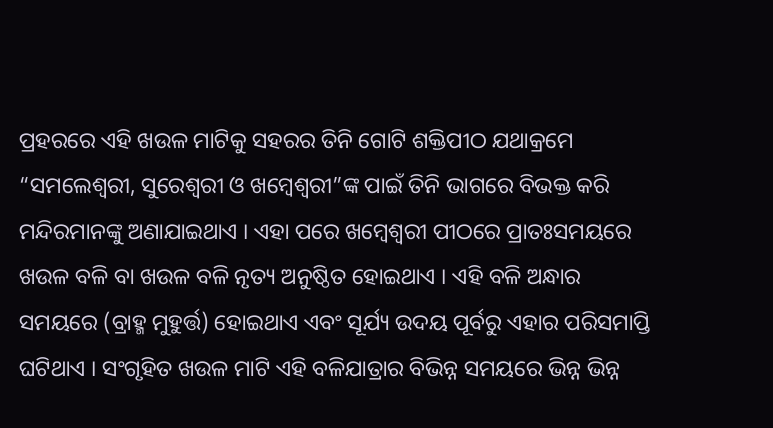ପ୍ରହରରେ ଏହି ଖଉଳ ମାଟିକୁ ସହରର ତିନି ଗୋଟି ଶକ୍ତିପୀଠ ଯଥାକ୍ରମେ “ସମଲେଶ୍ଵରୀ, ସୁରେଶ୍ଵରୀ ଓ ଖମ୍ବେଶ୍ୱରୀ”ଙ୍କ ପାଇଁ ତିନି ଭାଗରେ ବିଭକ୍ତ କରି ମନ୍ଦିରମାନଙ୍କୁ ଅଣାଯାଇଥାଏ । ଏହା ପରେ ଖମ୍ବେଶ୍ୱରୀ ପୀଠରେ ପ୍ରାତଃସମୟରେ ଖଉଳ ବଳି ବା ଖଉଳ ବଳି ନୃତ୍ୟ ଅନୁଷ୍ଠିତ ହୋଇଥାଏ । ଏହି ବଳି ଅନ୍ଧାର ସମୟରେ (ବ୍ରାହ୍ମ ମୁହୁର୍ତ୍ତ) ହୋଇଥାଏ ଏବଂ ସୂର୍ଯ୍ୟ ଉଦୟ ପୂର୍ବରୁ ଏହାର ପରିସମାପ୍ତି ଘଟିଥାଏ । ସଂଗୃହିତ ଖଉଳ ମାଟି ଏହି ବଳିଯାତ୍ରାର ବିଭିନ୍ନ ସମୟରେ ଭିନ୍ନ ଭିନ୍ନ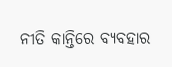ନୀତି କାନ୍ତିରେ ବ୍ୟବହାର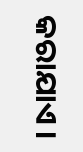କରାଯାଏ ।